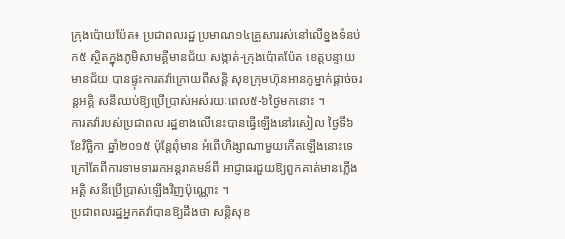ក្រុងប៉ោយប៉ែត៖ ប្រជាពលរដ្ឋ ប្រមាណ១៤គ្រួសាររស់នៅលើខ្នងទំនប់ ក៥ ស្ថិតក្នុងភូមិសាមគ្គីមានជ័យ សង្កាត់-ក្រុងប៉ោតប៉ែត ខេត្ដបន្ទាយ មានជ័យ បានផ្ទុះការតវ៉ាក្រោយពីសន្ដិ សុខក្រុមហ៊ុនអានកូម្នាក់ផ្ដាច់ចរន្ដអគ្គិ សនីឈប់ឱ្យប្រើប្រាស់អស់រយៈពេល៥-៦ថ្ងៃមកនោះ ។
ការតវ៉ារបស់ប្រជាពល រដ្ឋខាងលើនេះបានធ្វើឡើងនៅរសៀល ថ្ងៃទី៦ ខែវិច្ឆិកា ឆ្នាំ២០១៥ ប៉ុន្ដែពុំមាន អំពើហិង្សាណាមួយកើតឡើងនោះទេ ក្រៅតែពីការទាមទាររកអន្ដរាគមន៍ពី អាជ្ញាធរជួយឱ្យពួកគាត់មានភ្លើងអគ្គិ សនីប្រើប្រាស់ឡើងវិញប៉ុណ្ណោះ ។
ប្រជាពលរដ្ឋអ្នកតវ៉ាបានឱ្យដឹងថា សន្ដិសុខ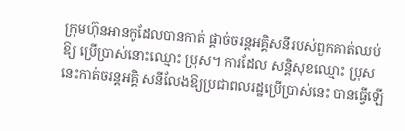ក្រុមហ៊ុនអានកូដែលបានកាត់ ផ្ដាច់ចរន្ដអគ្គិសនីរបស់ពួកគាត់ឈប់ឱ្យ ប្រើប្រាស់នោះឈ្មោះ ប្រុស។ ការដែល សន្ដិសុខឈ្មោះ ប្រុស នេះកាត់ចរន្ដអគ្គិ សនីលែងឱ្យប្រជាពលរដ្ឋប្រើប្រាស់នេះ បានធ្វើឡើ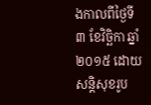ងកាលពីថ្ងៃទី៣ ខែវិច្ឆិកា ឆ្នាំ២០១៥ ដោយសន្ដិសុខរូប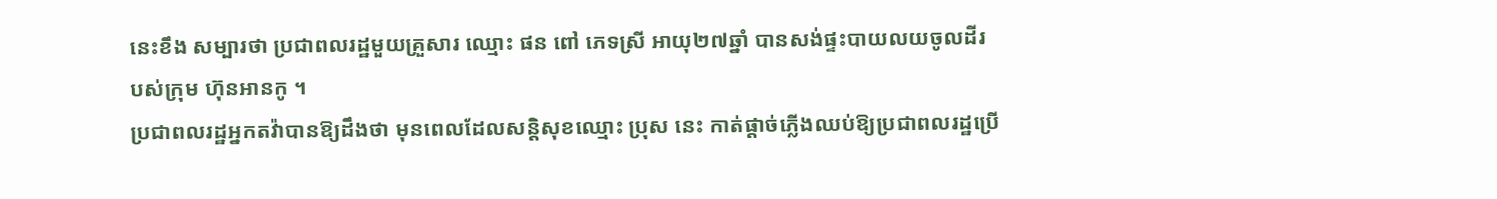នេះខឹង សម្បារថា ប្រជាពលរដ្ឋមួយគ្រួសារ ឈ្មោះ ផន ពៅ ភេទស្រី អាយុ២៧ឆ្នាំ បានសង់ផ្ទះបាយលយចូលដីរបស់ក្រុម ហ៊ុនអានកូ ។
ប្រជាពលរដ្ឋអ្នកតវ៉ាបានឱ្យដឹងថា មុនពេលដែលសន្ដិសុខឈ្មោះ ប្រុស នេះ កាត់ផ្ដាច់ភ្លើងឈប់ឱ្យប្រជាពលរដ្ឋប្រើ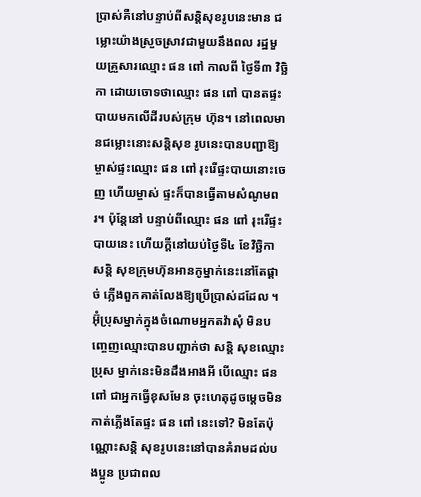ប្រាស់គឺនៅបន្ទាប់ពីសន្ដិសុខរូបនេះមាន ជម្លោះយ៉ាងស្រួចស្រាវជាមួយនឹងពល រដ្ឋមួយគ្រួសារឈ្មោះ ផន ពៅ កាលពី ថ្ងៃទី៣ វិច្ឆិកា ដោយចោទថាឈ្មោះ ផន ពៅ បានតផ្ទះបាយមកលើដីរបស់ក្រុម ហ៊ុន។ នៅពេលមានជម្លោះនោះសន្ដិសុខ រូបនេះបានបញ្ជាឱ្យម្ចាស់ផ្ទះឈ្មោះ ផន ពៅ រុះរើផ្ទះបាយនោះចេញ ហើយម្ចាស់ ផ្ទះក៏បានធ្វើតាមសំណូមពរ។ ប៉ុន្ដែនៅ បន្ទាប់ពីឈ្មោះ ផន ពៅ រុះរើផ្ទះបាយនេះ ហើយក្ដីនៅយប់ថ្ងៃទី៤ ខែវិច្ឆិកា សន្ដិ សុខក្រុមហ៊ុនអានកូម្នាក់នេះនៅតែផ្ដាច់ ភ្លើងពួកគាត់លែងឱ្យប្រើប្រាស់ដដែល ។
អ៊ុំប្រុសម្នាក់ក្នុងចំណោមអ្នកតវ៉ាសុំ មិនបញ្ចេញឈ្មោះបានបញ្ជាក់ថា សន្ដិ សុខឈ្មោះ ប្រុស ម្នាក់នេះមិនដឹងអាងអី បើឈ្មោះ ផន ពៅ ជាអ្នកធ្វើខុសមែន ចុះហេតុដូចម្ដេចមិនកាត់ភ្លើងតែផ្ទះ ផន ពៅ នេះទៅ? មិនតែប៉ុណ្ណោះសន្ដិ សុខរូបនេះនៅបានគំរាមដល់បងប្អូន ប្រជាពល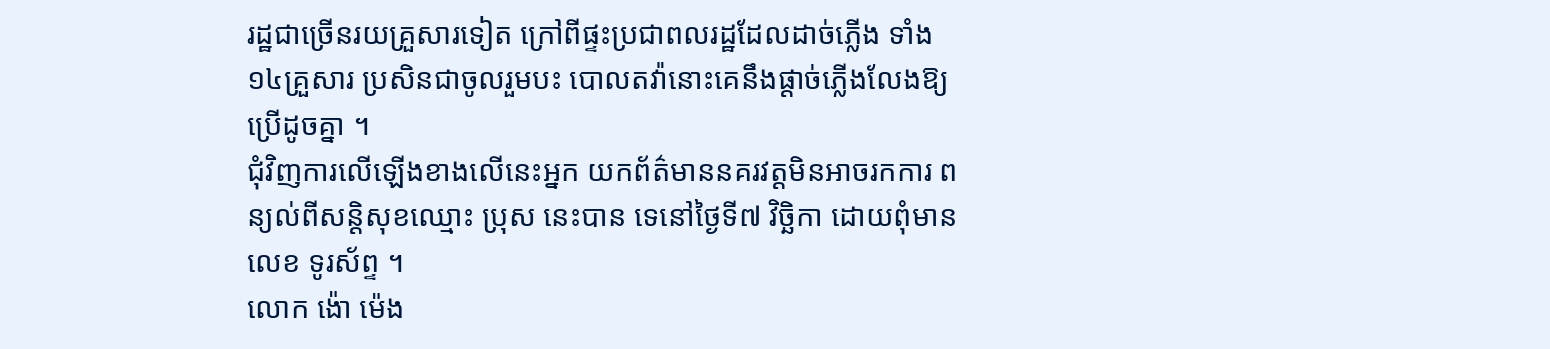រដ្ឋជាច្រើនរយគ្រួសារទៀត ក្រៅពីផ្ទះប្រជាពលរដ្ឋដែលដាច់ភ្លើង ទាំង១៤គ្រួសារ ប្រសិនជាចូលរួមបះ បោលតវ៉ានោះគេនឹងផ្ដាច់ភ្លើងលែងឱ្យ ប្រើដូចគ្នា ។
ជុំវិញការលើឡើងខាងលើនេះអ្នក យកព័ត៌មាននគរវត្ដមិនអាចរកការ ពន្យល់ពីសន្ដិសុខឈ្មោះ ប្រុស នេះបាន ទេនៅថ្ងៃទី៧ វិច្ឆិកា ដោយពុំមានលេខ ទូរស័ព្ទ ។
លោក ង៉ោ ម៉េង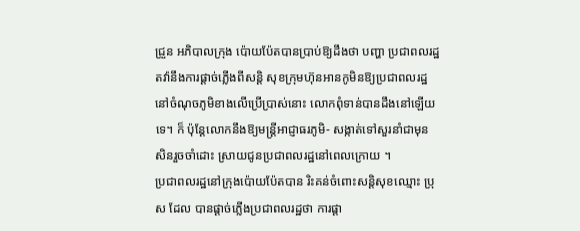ជ្រួន អភិបាលក្រុង ប៉ោយប៉ែតបានប្រាប់ឱ្យដឹងថា បញ្ហា ប្រជាពលរដ្ឋតវ៉ានឹងការផ្ដាច់ភ្លើងពីសន្ដិ សុខក្រុមហ៊ុនអានកូមិនឱ្យប្រជាពលរដ្ឋ នៅចំណុចភូមិខាងលើប្រើប្រាស់នោះ លោកពុំទាន់បានដឹងនៅឡើយទេ។ ក៏ ប៉ុន្ដែលោកនឹងឱ្យមន្ដ្រីអាជ្ញាធរភូមិ- សង្កាត់ទៅសួរនាំជាមុនសិនរួចចាំដោះ ស្រាយជូនប្រជាពលរដ្ឋនៅពេលក្រោយ ។
ប្រជាពលរដ្ឋនៅក្រុងប៉ោយប៉ែតបាន រិះគន់ចំពោះសន្ដិសុខឈ្មោះ ប្រុស ដែល បានផ្ដាច់ភ្លើងប្រជាពលរដ្ឋថា ការផ្ដា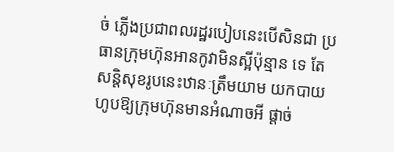ច់ ភ្លើងប្រជាពលរដ្ឋរបៀបនេះបើសិនជា ប្រធានក្រុមហ៊ុនអានកូវាមិនស្អីប៉ុន្មាន ទេ តែសន្ដិសុខរូបនេះឋានៈត្រឹមយាម យកបាយហូបឱ្យក្រុមហ៊ុនមានអំណាចអី ផ្ដាច់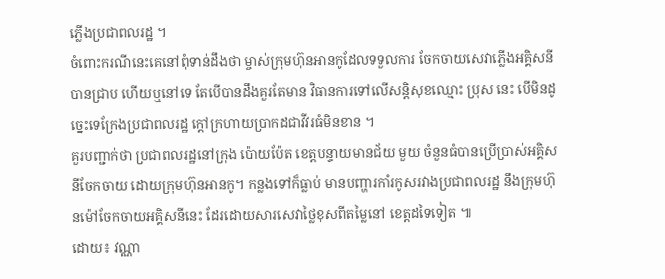ភ្លើងប្រជាពលរដ្ឋ ។
ចំពោះករណីនេះគេនៅពុំទាន់ដឹងថា ម្ចាស់ក្រុមហ៊ុនអានកូដែលទទួលការ ចែកចាយសេវាភ្លើងអគ្គិសនីបានជ្រាប ហើយឬនៅទេ តែបើបានដឹងគួរតែមាន វិធានការទៅលើសន្ដិសុខឈ្មោះ ប្រុស នេះ បើមិនដូច្នេះទេក្រែងប្រជាពលរដ្ឋ ក្ដៅក្រហាយប្រាកដជាវីវរធំមិនខាន ។
គួរបញ្ជាក់ថា ប្រជាពលរដ្ឋនៅក្រុង ប៉ោយប៉ែត ខេត្ដបន្ទាយមានជ័យ មួយ ចំនួនធំបានប្រើប្រាស់អគ្គិសនីចែកចាយ ដោយក្រុមហ៊ុនអានកូ។ កន្លងទៅក៏ធ្លាប់ មានបញ្ហារកាំរកូសរវាងប្រជាពលរដ្ឋ នឹងក្រុមហ៊ុនម៉ៅចែកចាយអគ្គិសនីនេះ ដែរដោយសារសេវាថ្លៃខុសពីតម្លៃនៅ ខេត្ដដទៃទៀត ៕
ដោយ៖ វណ្ណា